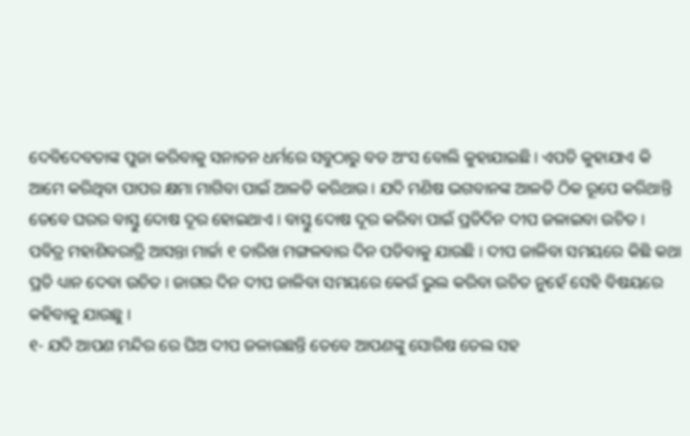ଦେବିଦେବତାଙ୍କ ପୁଜା କରିବାକୁ ସନାତନ ଧର୍ମରେ ସବୁଠାରୁ ବଡ ଅଂସ ବୋଲି କୁହାଯାଇଛି । ଏପତି କୁହାଯାଏ କି ଆମେ କରିଥିବା ପାପର କ୍ଷମା ମାଗିବା ପାଇଁ ଆଳତି କରିଥାଉ । ଯଦି ମଣିଷ ଭଗବାନଙ୍କ ଆଳତି ଠିକ ରୂପେ କରିଥାନ୍ତି ତେବେ ଘରର ବାସ୍ତୁ ଦୋଷ ଦୂର ହୋଇଥାଏ । ବାସ୍ତୁ ଦୋଷ ଦୂର କରିବା ପାଇଁ ପ୍ରତିଦିନ ଦୀପ ଜଳାଇବା ଉଚିତ । ପବିତ୍ର ମହାଶିବରାତ୍ରି ଆସନ୍ତା ମାର୍ଚ୍ଚା ୧ ତାରିଖ ମଙ୍ଗଳବାର ଦିନ ପଡିବାକୁ ଯାଉଛି । ଦୀପ ଜାଳିବା ସମୟରେ କିଛି କଥା ପ୍ରତି ଧ୍ୟାନ ଦେବା ଉଚିତ । ଜାଗର ଦିନ ଦୀପ ଜାଳିବା ସମୟରେ କେଉଁ ଭୁଲ କରିବା ଉଚିତ ନୁହେଁ ସେହି ବିଷୟରେ କହିବାକୁ ଯାଉଛୁ ।
୧- ଯଦି ଆପଣ ମନ୍ଦିର ରେ ଘିଅ ଦୀପ ଜଳାଉଛନ୍ତି ତେବେ ଆପଣଙ୍କୁ ସୋରିଷ ତେଲ ସହ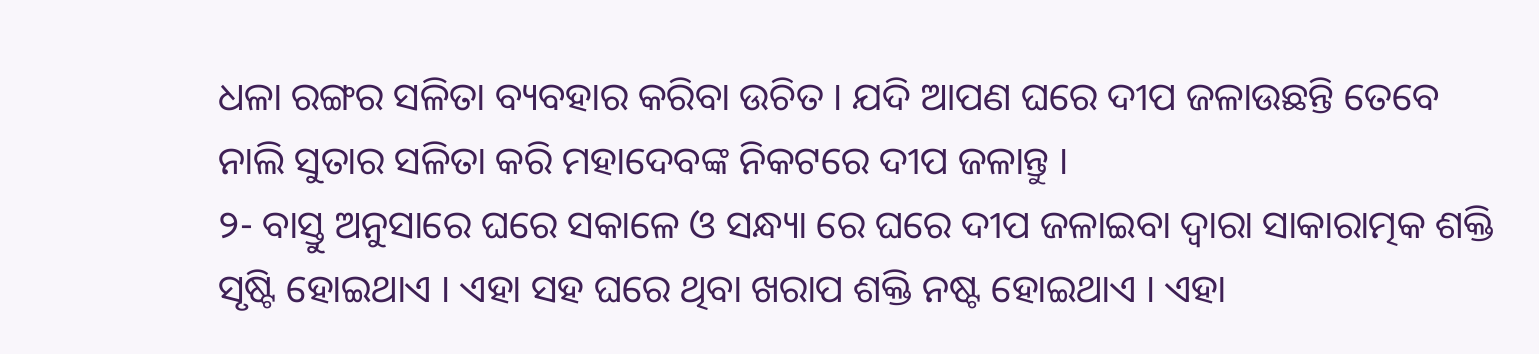ଧଳା ରଙ୍ଗର ସଳିତା ବ୍ୟବହାର କରିବା ଉଚିତ । ଯଦି ଆପଣ ଘରେ ଦୀପ ଜଳାଉଛନ୍ତି ତେବେ ନାଲି ସୁତାର ସଳିତା କରି ମହାଦେବଙ୍କ ନିକଟରେ ଦୀପ ଜଳାନ୍ତୁ ।
୨- ବାସ୍ତୁ ଅନୁସାରେ ଘରେ ସକାଳେ ଓ ସନ୍ଧ୍ୟା ରେ ଘରେ ଦୀପ ଜଳାଇବା ଦ୍ଵାରା ସାକାରାତ୍ମକ ଶକ୍ତି ସୃଷ୍ଟି ହୋଇଥାଏ । ଏହା ସହ ଘରେ ଥିବା ଖରାପ ଶକ୍ତି ନଷ୍ଟ ହୋଇଥାଏ । ଏହା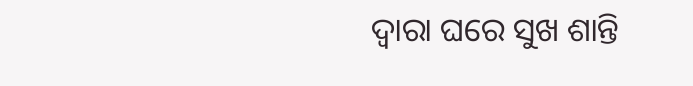ଦ୍ଵାରା ଘରେ ସୁଖ ଶାନ୍ତି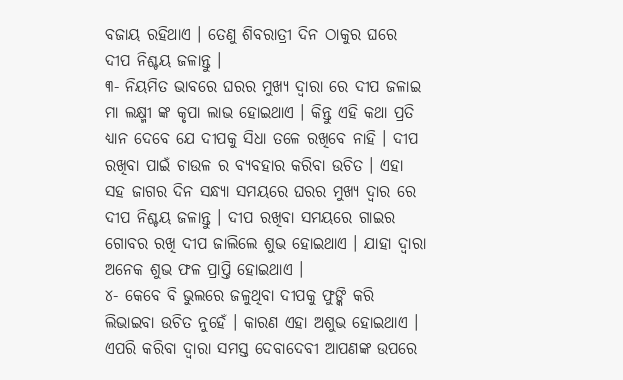ବଜାୟ ରହିଥାଏ । ତେଣୁ ଶିବରାତ୍ରୀ ଦିନ ଠାକୁର ଘରେ ଦୀପ ନିଶ୍ଚୟ ଜଳାନ୍ତୁ ।
୩- ନିୟମିତ ଭାବରେ ଘରର ମୁଖ୍ୟ ଦ୍ଵାରା ରେ ଦୀପ ଜଳାଇ ମା ଲକ୍ଷ୍ମୀ ଙ୍କ କୃପା ଲାଭ ହୋଇଥାଏ । କିନ୍ତୁ ଏହି କଥା ପ୍ରତି ଧ୍ୟାନ ଦେବେ ଯେ ଦୀପକୁ ସିଧା ତଳେ ରଖିବେ ନାହି । ଦୀପ ରଖିବା ପାଇଁ ଚାଉଳ ର ବ୍ୟବହାର କରିବା ଉଚିତ । ଏହା ସହ ଜାଗର ଦିନ ସନ୍ଧ୍ୟା ସମୟରେ ଘରର ମୁଖ୍ୟ ଦ୍ଵାର ରେ ଦୀପ ନିଶ୍ଚୟ ଜଳାନ୍ତୁ । ଦୀପ ରଖିବା ସମୟରେ ଗାଇର ଗୋବର ରଖି ଦୀପ ଜାଲିଲେ ଶୁଭ ହୋଇଥାଏ । ଯାହା ଦ୍ଵାରା ଅନେକ ଶୁଭ ଫଳ ପ୍ରାପ୍ତି ହୋଇଥାଏ ।
୪- କେବେ ବି ଭୁଲରେ ଜଳୁଥିବା ଦୀପକୁ ଫୁଙ୍କି କରି ଲିଭାଇବା ଉଚିତ ନୁହେଁ । କାରଣ ଏହା ଅଶୁଭ ହୋଇଥାଏ । ଏପରି କରିବା ଦ୍ଵାରା ସମସ୍ତ ଦେବାଦେବୀ ଆପଣଙ୍କ ଉପରେ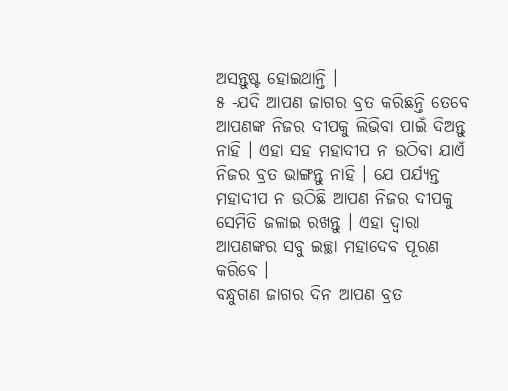ଅସନ୍ତୁଷ୍ଟ ହୋଇଥାନ୍ତି ।
୫ -ଯଦି ଆପଣ ଜାଗର ବ୍ରତ କରିଛନ୍ତି ତେବେ ଆପଣଙ୍କ ନିଜର ଦୀପକୁ ଲିଭିବା ପାଇଁ ଦିଅନ୍ତୁ ନାହି । ଏହା ସହ ମହାଦୀପ ନ ଉଠିବା ଯାଏଁ ନିଜର ବ୍ରତ ଭାଙ୍ଗନ୍ତୁ ନାହି । ଯେ ପର୍ଯ୍ୟନ୍ତ ମହାଦୀପ ନ ଉଠିଛି ଆପଣ ନିଜର ଦୀପକୁ ସେମିତି ଜଳାଇ ରଖନ୍ତୁ । ଏହା ଦ୍ଵାରା ଆପଣଙ୍କର ସବୁ ଇଚ୍ଛା ମହାଦେବ ପୂରଣ କରିବେ ।
ବନ୍ଧୁଗଣ ଜାଗର ଦିନ ଆପଣ ବ୍ରତ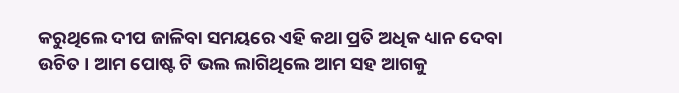କରୁଥିଲେ ଦୀପ ଜାଳିବା ସମୟରେ ଏହି କଥା ପ୍ରତି ଅଧିକ ଧ୍ୟାନ ଦେବା ଉଚିତ । ଆମ ପୋଷ୍ଟ ଟି ଭଲ ଲାଗିଥିଲେ ଆମ ସହ ଆଗକୁ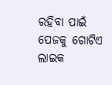ରହିବା ପାଇଁ ପେଜକୁ ଗୋଟିଏ ଲାଇକ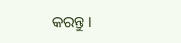କରନ୍ତୁ ।